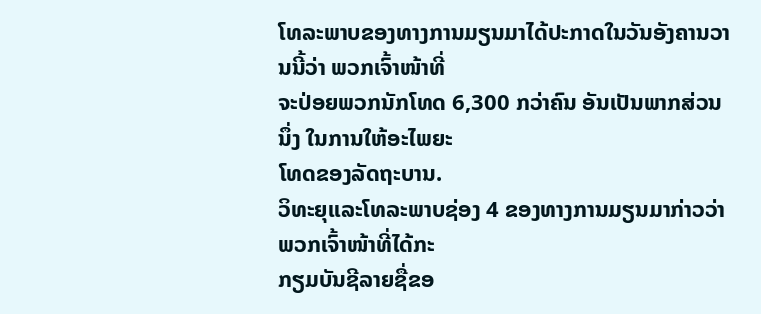ໂທລະພາບຂອງທາງການມຽນມາໄດ້ປະກາດໃນວັນອັງຄານວານນີ້ວ່າ ພວກເຈົ້າໜ້າທີ່
ຈະປ່ອຍພວກນັກໂທດ 6,300 ກວ່າຄົນ ອັນເປັນພາກສ່ວນນຶ່ງ ໃນການໃຫ້ອະໄພຍະ
ໂທດຂອງລັດຖະບານ.
ວິທະຍຸແລະໂທລະພາບຊ່ອງ 4 ຂອງທາງການມຽນມາກ່າວວ່າ ພວກເຈົ້າໜ້າທີ່ໄດ້ກະ
ກຽມບັນຊີລາຍຊື່ຂອ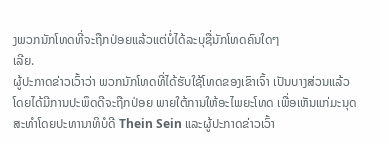ງພວກນັກໂທດທີ່ຈະຖືກປ່ອຍແລ້ວແຕ່ບໍ່ໄດ້ລະບຸຊື່ນັກໂທດຄົນໃດໆ
ເລີຍ.
ຜູ້ປະກາດຂ່າວເວົ້າວ່າ ພວກນັກໂທດທີ່ໄດ້ຮັບໃຊ້ໂທດຂອງເຂົາເຈົ້າ ເປັນບາງສ່ວນແລ້ວ
ໂດຍໄດ້ມີການປະພຶດດີຈະຖືກປ່ອຍ ພາຍໃຕ້ການໃຫ້ອະໄພຍະໂທດ ເພື່ອເຫັນແກ່ມະນຸດ
ສະທຳໂດຍປະທານາທິບໍດີ Thein Sein ແລະຜູ້ປະກາດຂ່າວເວົ້າ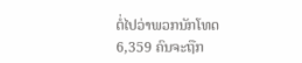ຕໍ່ໄປວ່າພວກນັກໂທດ
6,359 ຄົນຈະຖືກ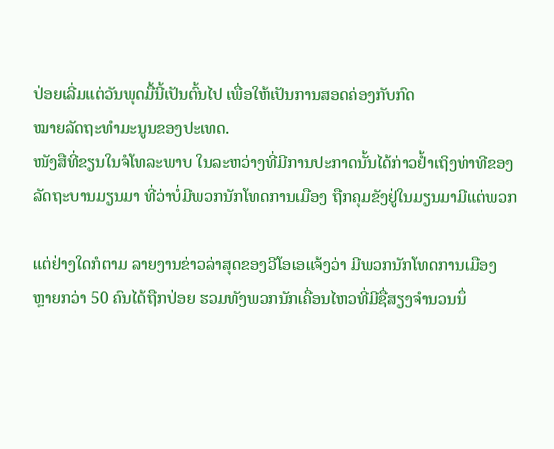ປ່ອຍເລີ່ມແຕ່ວັນພຸດມື້ນີ້ເປັນຕົ້ນໄປ ເພື່ອໃຫ້ເປັນການສອດຄ່ອງກັບກົດ
ໝາຍລັດຖະທຳມະນູນຂອງປະເທດ.
ໜັງສືທີ່ຂຽນໃນຈໍໂທລະພາບ ໃນລະຫວ່າງທີ່ມີການປະກາດນັ້ນໄດ້ກ່າວຢໍ້າເຖິງທ່າທີຂອງ
ລັດຖະບານມຽນມາ ທີ່ວ່າບໍ່ມີພວກນັກໂທດການເມືອງ ຖືກຄຸມຂັງຢູ່ໃນມຽນມາມີແຕ່ພວກ

ແຕ່ຢ່າງໃດກໍຕາມ ລາຍງານຂ່າວລ່າສຸດຂອງວີໂອເອແຈ້ງວ່າ ມີພວກນັກໂທດການເມືອງ
ຫຼາຍກວ່າ 50 ຄົນໄດ້ຖືກປ່ອຍ ຮວມທັງພວກນັກເຄື່ອນໄຫວທີ່ມີຊື່ສຽງຈຳນວນນຶ່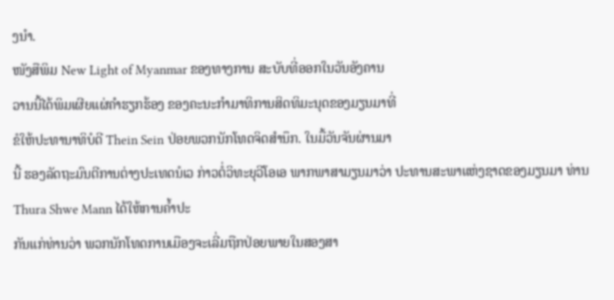ງນຳ.
ໜັງສືພິມ New Light of Myanmar ຂອງທາງການ ສະບັບທີ່ອອກໃນວັນອັງຄານ
ວານນີ້ໄດ້ພິມເຜີຍແຜ່ຄຳຮຽກຮ້ອງ ຂອງຄະນະກຳມາທິການສິດທິມະນຸດຂອງມຽນມາທີ່
ຂໍໃຫ້ປະທານາທິບໍດີ Thein Sein ປ່ອຍພວກນັກໂທດຈິດສຳນຶກ. ໃນມື້ວັນຈັນຜ່ານມາ
ນີ້ ຮອງລັດຖະມົນຕີການຕ່າງປະເທດນໍເວ ກ່າວຕໍ່ວິທະຍຸວີໂອເອ ພາກພາສາມຽນມາວ່າ ປະທານສະພາແຫ່ງຊາດຂອງມຽນມາ ທ່ານ Thura Shwe Mann ໄດ້ໃຫ້ການຄໍ້າປະ
ກັນແກ່ທ່ານວ່າ ພວກນັກໂທດການເມືອງຈະເລີ່ມຖືກປ່ອຍພາຍໃນສອງສາ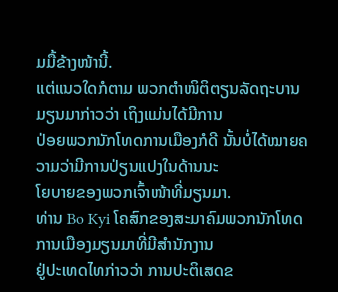ມມື້ຂ້າງໜ້ານີ້.
ແຕ່ແນວໃດກໍຕາມ ພວກຕຳໜິຕິຕຽນລັດຖະບານມຽນມາກ່າວວ່າ ເຖິງແມ່ນໄດ້ມີການ
ປ່ອຍພວກນັກໂທດການເມືອງກໍດີ ນັ້ນບໍ່ໄດ້ໝາຍຄວາມວ່າມີການປ່ຽນແປງໃນດ້ານນະ
ໂຍບາຍຂອງພວກເຈົ້າໜ້າທີ່ມຽນມາ.
ທ່ານ Bo Kyi ໂຄສົກຂອງສະມາຄົມພວກນັກໂທດການເມືອງມຽນມາທີ່ມີສຳນັກງານ
ຢູ່ປະເທດໄທກ່າວວ່າ ການປະຕິເສດຂ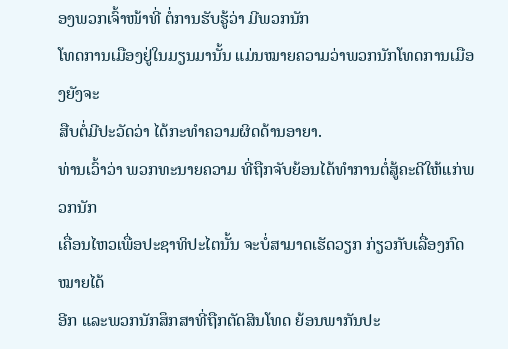ອງພວກເຈົ້າໜ້າທີ່ ຕໍ່ການຮັບຮູ້ວ່າ ມີພວກນັກ
ໂທດການເມືອງຢູ່ໃນມຽນມານັ້ນ ແມ່ນໝາຍຄວາມວ່າພວກນັກໂທດການເມືອງຍັງຈະ
ສືບຕໍ່ມີປະວັດວ່າ ໄດ້ກະທໍາຄວາມຜິດດ້ານອາຍາ.
ທ່ານເວົ້າວ່າ ພວກທະນາຍຄວາມ ທີ່ຖືກຈັບຍ້ອນໄດ້ທຳການຕໍ່ສູ້ຄະດີໃຫ້ແກ່ພວກນັກ
ເຄື່ອນໄຫວເພື່ອປະຊາທິປະໄຕນັ້ນ ຈະບໍ່ສາມາດເຮັດວຽກ ກ່ຽວກັບເລື່ອງກົດໝາຍໄດ້
ອີກ ແລະພວກນັກສຶກສາທີ່ຖືກຕັດສິນໂທດ ຍ້ອນພາກັນປະ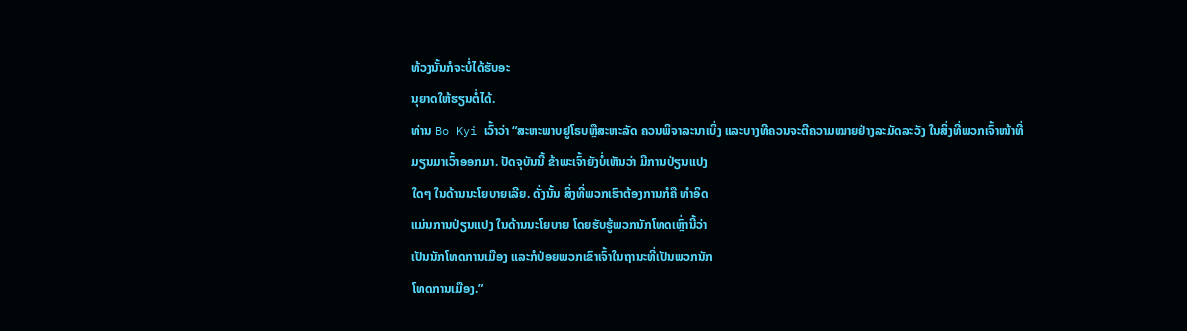ທ້ວງນັ້ນກໍຈະບໍ່ໄດ້ຮັບອະ
ນຸຍາດໃຫ້ຮຽນຕໍ່ໄດ້.
ທ່ານ Bo Kyi ເວົ້າວ່າ “ສະຫະພາບຢູໂຣບຫຼືສະຫະລັດ ຄວນພິຈາລະນາເບິ່ງ ແລະບາງທີຄວນຈະຕີຄວາມໝາຍຢ່າງລະມັດລະວັງ ໃນສິ່ງທີ່ພວກເຈົ້າໜ້າທີ່
ມຽນມາເວົ້າອອກມາ. ປັດຈຸບັນນີ້ ຂ້າພະເຈົ້າຍັງບໍ່ເຫັນວ່າ ມີການປ່ຽນແປງ
ໃດໆ ໃນດ້ານນະໂຍບາຍເລີຍ. ດັ່ງນັ້ນ ສິ່ງທີ່ພວກເຮົາຕ້ອງການກໍຄື ທຳອິດ
ແມ່ນການປ່ຽນແປງ ໃນດ້ານນະໂຍບາຍ ໂດຍຮັບຮູ້ພວກນັກໂທດເຫຼົ່ານີ້ວ່າ
ເປັນນັກໂທດການເມືອງ ແລະກໍປ່ອຍພວກເຂົາເຈົ້າໃນຖານະທີ່ເປັນພວກນັກ
ໂທດການເມືອງ.”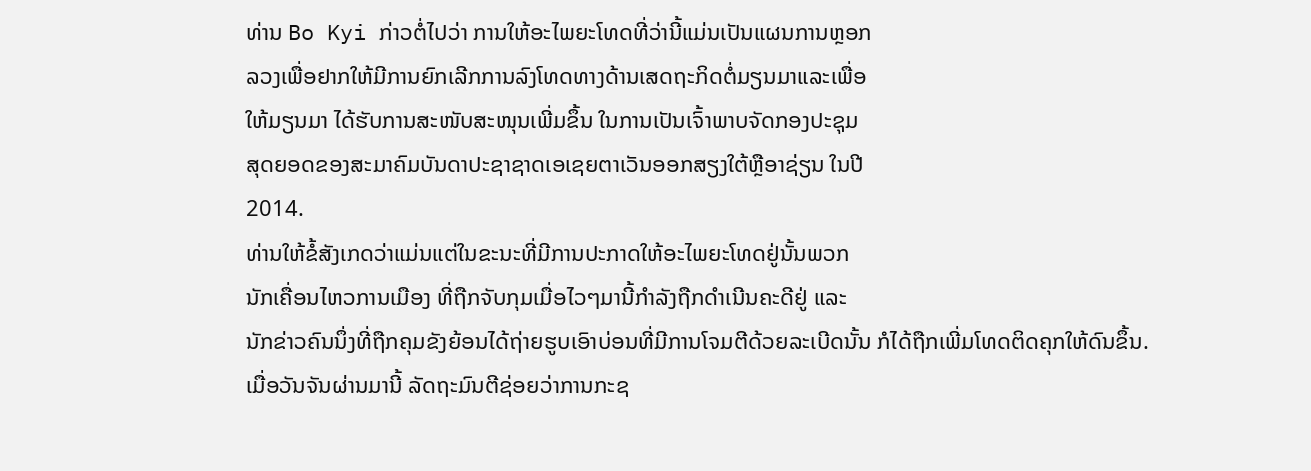ທ່ານ Bo Kyi ກ່າວຕໍ່ໄປວ່າ ການໃຫ້ອະໄພຍະໂທດທີ່ວ່ານີ້ແມ່ນເປັນແຜນການຫຼອກ
ລວງເພື່ອຢາກໃຫ້ມີການຍົກເລີກການລົງໂທດທາງດ້ານເສດຖະກິດຕໍ່ມຽນມາແລະເພື່ອ
ໃຫ້ມຽນມາ ໄດ້ຮັບການສະໜັບສະໜຸນເພີ່ມຂຶ້ນ ໃນການເປັນເຈົ້າພາບຈັດກອງປະຊຸມ
ສຸດຍອດຂອງສະມາຄົມບັນດາປະຊາຊາດເອເຊຍຕາເວັນອອກສຽງໃຕ້ຫຼືອາຊ່ຽນ ໃນປີ
2014.
ທ່ານໃຫ້ຂໍ້ສັງເກດວ່າແມ່ນແຕ່ໃນຂະນະທີ່ມີການປະກາດໃຫ້ອະໄພຍະໂທດຢູ່ນັ້ນພວກ
ນັກເຄື່ອນໄຫວການເມືອງ ທີ່ຖືກຈັບກຸມເມື່ອໄວໆມານີ້ກຳລັງຖືກດຳເນີນຄະດີຢູ່ ແລະ
ນັກຂ່າວຄົນນຶ່ງທີ່ຖືກຄຸມຂັງຍ້ອນໄດ້ຖ່າຍຮູບເອົາບ່ອນທີ່ມີການໂຈມຕີດ້ວຍລະເບີດນັ້ນ ກໍໄດ້ຖືກເພີ່ມໂທດຕິດຄຸກໃຫ້ດົນຂຶ້ນ.
ເມື່ອວັນຈັນຜ່ານມານີ້ ລັດຖະມົນຕີຊ່ອຍວ່າການກະຊ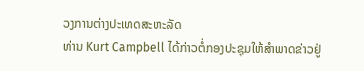ວງການຕ່າງປະເທດສະຫະລັດ
ທ່ານ Kurt Campbell ໄດ້ກ່າວຕໍ່ກອງປະຊຸມໃຫ້ສໍາພາດຂ່າວຢູ່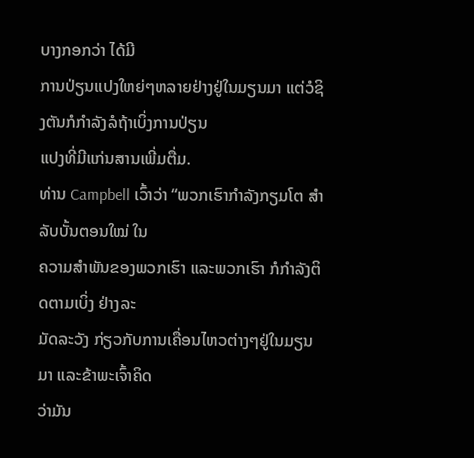ບາງກອກວ່າ ໄດ້ມີ
ການປ່ຽນແປງໃຫຍ່ໆຫລາຍຢ່າງຢູ່ໃນມຽນມາ ແຕ່ວໍຊິງຕັນກໍກໍາລັງລໍຖ້າເບິ່ງການປ່ຽນ
ແປງທີ່ມີແກ່ນສານເພີ່ມຕື່ມ.
ທ່ານ Campbell ເວົ້າວ່າ “ພວກເຮົາກຳລັງກຽມໂຕ ສໍາລັບບັ້ນຕອນໃໝ່ ໃນ
ຄວາມສຳພັນຂອງພວກເຮົາ ແລະພວກເຮົາ ກໍກຳລັງຕິດຕາມເບິ່ງ ຢ່າງລະ
ມັດລະວັງ ກ່ຽວກັບການເຄື່ອນໄຫວຕ່າງໆຢູ່ໃນມຽນມາ ແລະຂ້າພະເຈົ້າຄິດ
ວ່າມັນ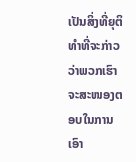ເປັນສິ່ງທີ່ຍຸຕິທຳທີ່ຈະກ່າວວ່າພວກເຮົາຈະສະໜອງຕອບໃນການເອົາ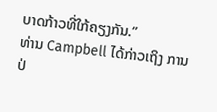ບາດກ້າວທີ່ໃກ້ຄຽງກັນ.”
ທ່ານ Campbell ໄດ້ກ່າວເຖິງ ການປ່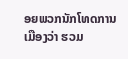ອຍພວກນັກໂທດການເມືອງວ່າ ຮວມ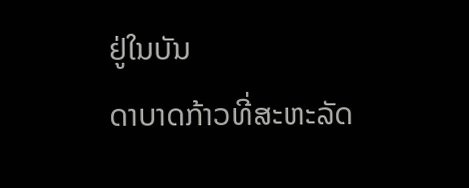ຢູ່ໃນບັນ
ດາບາດກ້າວທີ່ສະຫະລັດ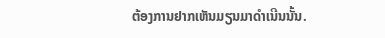ຕ້ອງການຢາກເຫັນມຽນມາດຳເນີນນັ້ນ.